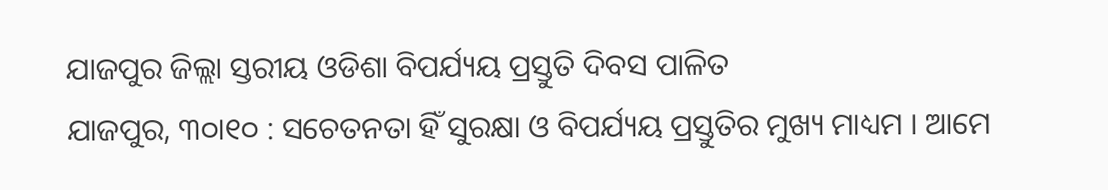ଯାଜପୁର ଜିଲ୍ଲା ସ୍ତରୀୟ ଓଡିଶା ବିପର୍ଯ୍ୟୟ ପ୍ରସ୍ତୁତି ଦିବସ ପାଳିତ
ଯାଜପୁର, ୩୦ା୧୦ : ସଚେତନତା ହିଁ ସୁରକ୍ଷା ଓ ବିପର୍ଯ୍ୟୟ ପ୍ରସ୍ତୁତିର ମୁଖ୍ୟ ମାଧ୍ୟମ । ଆମେ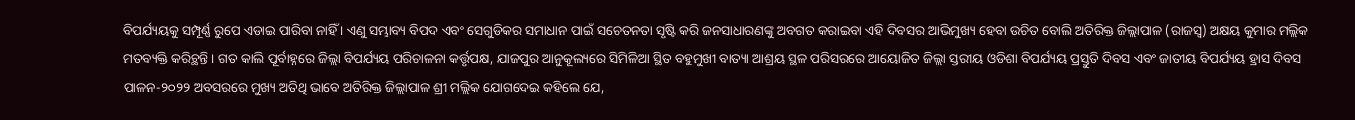ବିପର୍ଯ୍ୟୟକୁ ସମ୍ପୂର୍ଣ୍ଣ ରୁପେ ଏଡାଇ ପାରିବା ନାହିଁ । ଏଣୁ ସମ୍ଭାବ୍ୟ ବିପଦ ଏବଂ ସେଗୁଡିକର ସମାଧାନ ପାଇଁ ସଚେତନତା ସୃଷ୍ଟି କରି ଜନସାଧାରଣଙ୍କୁ ଅବଗତ କରାଇବା ଏହି ଦିବସର ଆଭିମୁଖ୍ୟ ହେବା ଉଚିତ ବୋଲି ଅତିରିକ୍ତ ଜିଲ୍ଲାପାଳ (ରାଜସ୍ୱ) ଅକ୍ଷୟ କୁମାର ମଲ୍ଲିକ ମତବ୍ୟକ୍ତି କରିଚ୍ଥନ୍ତି । ଗତ କାଲି ପୂର୍ବାହ୍ନରେ ଜିଲ୍ଲା ବିପର୍ଯ୍ୟୟ ପରିଚାଳନା କର୍ତ୍ତୃପକ୍ଷ, ଯାଜପୁର ଆନୁକୂଲ୍ୟରେ ସିମିଳିଆ ସ୍ଥିତ ବହୁମୁଖୀ ବାତ୍ୟା ଆଶ୍ରୟ ସ୍ଥଳ ପରିସରରେ ଆୟୋଜିତ ଜିଲ୍ଲା ସ୍ତରୀୟ ଓଡିଶା ବିପର୍ଯ୍ୟୟ ପ୍ରସ୍ତୁତି ଦିବସ ଏବଂ ଜାତୀୟ ବିପର୍ଯ୍ୟୟ ହ୍ରାସ ଦିବସ ପାଳନ-୨୦୨୨ ଅବସରରେ ମୁଖ୍ୟ ଅତିଥି ଭାବେ ଅତିରିକ୍ତ ଜିଲ୍ଲାପାଳ ଶ୍ରୀ ମଲ୍ଲିକ ଯୋଗଦେଇ କହିଲେ ଯେ,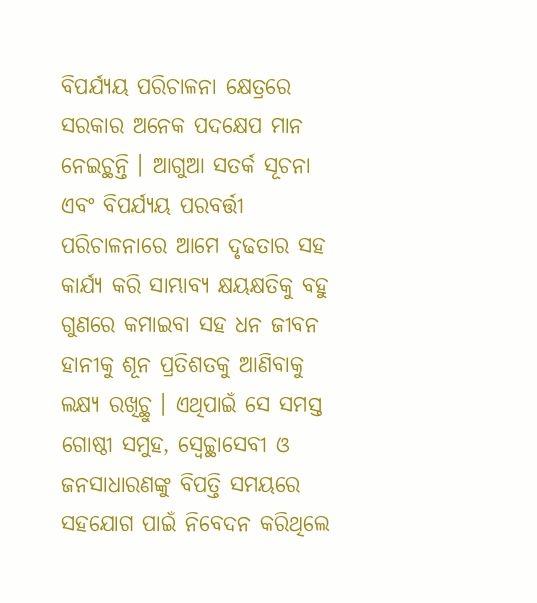ବିପର୍ଯ୍ୟୟ ପରିଚାଳନା କ୍ଷେତ୍ରରେ ସରକାର ଅନେକ ପଦକ୍ଷେପ ମାନ ନେଇଚ୍ଥନ୍ତି । ଆଗୁଆ ସତର୍କ ସୂଚନା ଏବଂ ବିପର୍ଯ୍ୟୟ ପରବର୍ତ୍ତୀ ପରିଚାଳନାରେ ଆମେ ଦୃଢତାର ସହ କାର୍ଯ୍ୟ କରି ସାମ୍ଭାବ୍ୟ କ୍ଷୟକ୍ଷତିକୁ ବହୁ ଗୁଣରେ କମାଇବା ସହ ଧନ ଜୀବନ ହାନୀକୁ ଶୂନ ପ୍ରତିଶତକୁ ଆଣିବାକୁ ଲକ୍ଷ୍ୟ ରଖିଚ୍ଥୁ । ଏଥିପାଇଁ ସେ ସମସ୍ତ ଗୋଷ୍ଠୀ ସମୁହ, ସ୍ୱେଚ୍ଚ୍ଥାସେବୀ ଓ ଜନସାଧାରଣଙ୍କୁ ବିପତ୍ତି ସମୟରେ ସହଯୋଗ ପାଇଁ ନିବେଦନ କରିଥିଲେ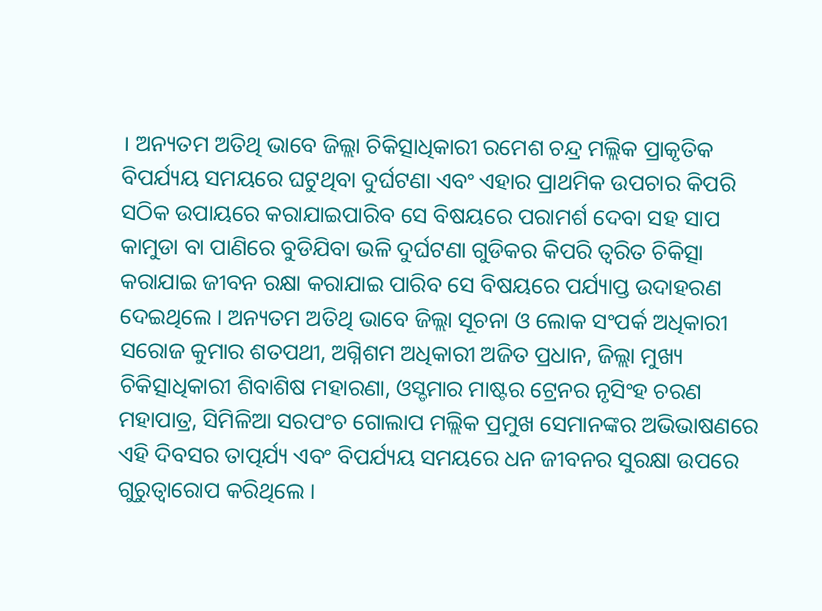। ଅନ୍ୟତମ ଅତିଥି ଭାବେ ଜିଲ୍ଲା ଚିକିତ୍ସାଧିକାରୀ ରମେଶ ଚନ୍ଦ୍ର ମଲ୍ଲିକ ପ୍ରାକୃତିକ ବିପର୍ଯ୍ୟୟ ସମୟରେ ଘଟୁଥିବା ଦୁର୍ଘଟଣା ଏବଂ ଏହାର ପ୍ରାଥମିକ ଉପଚାର କିପରି ସଠିକ ଉପାୟରେ କରାଯାଇପାରିବ ସେ ବିଷୟରେ ପରାମର୍ଶ ଦେବା ସହ ସାପ କାମୁଡା ବା ପାଣିରେ ବୁଡିଯିବା ଭଳି ଦୁର୍ଘଟଣା ଗୁଡିକର କିପରି ତ୍ୱରିତ ଚିକିତ୍ସା କରାଯାଇ ଜୀବନ ରକ୍ଷା କରାଯାଇ ପାରିବ ସେ ବିଷୟରେ ପର୍ଯ୍ୟାପ୍ତ ଉଦାହରଣ ଦେଇଥିଲେ । ଅନ୍ୟତମ ଅତିଥି ଭାବେ ଜିଲ୍ଲା ସୂଚନା ଓ ଲୋକ ସଂପର୍କ ଅଧିକାରୀ ସରୋଜ କୁମାର ଶତପଥୀ, ଅଗ୍ନିଶମ ଅଧିକାରୀ ଅଜିତ ପ୍ରଧାନ, ଜିଲ୍ଲା ମୁଖ୍ୟ ଚିକିତ୍ସାଧିକାରୀ ଶିବାଶିଷ ମହାରଣା, ଓସ୍ଡମାର ମାଷ୍ଟର ଟ୍ରେନର ନୃସିଂହ ଚରଣ ମହାପାତ୍ର, ସିମିଳିଆ ସରପଂଚ ଗୋଲାପ ମଲ୍ଲିକ ପ୍ରମୁଖ ସେମାନଙ୍କର ଅଭିଭାଷଣରେ ଏହି ଦିବସର ତାତ୍ପର୍ଯ୍ୟ ଏବଂ ବିପର୍ଯ୍ୟୟ ସମୟରେ ଧନ ଜୀବନର ସୁରକ୍ଷା ଉପରେ ଗୁରୁତ୍ୱାରୋପ କରିଥିଲେ ।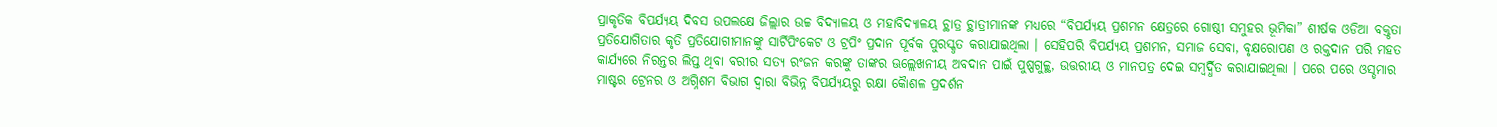ପ୍ରାକୃତିକ ବିପର୍ଯ୍ୟୟ ଦିବସ ଉପଲକ୍ଷେ ଜିଲ୍ଲାର ଉଚ୍ଚ ବିଦ୍ୟାଳୟ ଓ ମହାବିଦ୍ୟାଳୟ ଚ୍ଥାତ୍ର ଚ୍ଥାତ୍ରୀମାନଙ୍କ ମଧ୍ୟରେ “ବିପର୍ଯ୍ୟୟ ପ୍ରଶମନ କ୍ଷେତ୍ରରେ ଗୋଷ୍ଠୀ ସମୁହର ଭୂମିକା” ଶୀର୍ଷକ ଓଡିଆ ବକ୍ତୃତା ପ୍ରତିଯୋଗିତାର କୃତି ପ୍ରତିଯୋଗୀମାନଙ୍କୁ ସାର୍ଟିପିଂକେଟ ଓ ଟ୍ରପିଂ ପ୍ରଦାନ ପୂର୍ବକ ପୁରସ୍କୃତ କରାଯାଇଥିଲା । ସେହିପରି ବିପର୍ଯ୍ୟୟ ପ୍ରଶମନ, ସମାଜ ସେବା, ବୃକ୍ଷରୋପଣ ଓ ରକ୍ତଦାନ ପରି ମହତ କାର୍ଯ୍ୟରେ ନିରନ୍ତର ଲିପ୍ତ ଥିବା ବରୀର ସତ୍ୟ ରଂଜନ କରଙ୍କୁ ତାଙ୍କର ଊଲ୍ଲେଖନୀୟ ଅବଦାନ ପାଇଁ ପୁଷ୍ପଗୁଚ୍ଚ୍ଥ, ଉତ୍ତରୀୟ ଓ ମାନପତ୍ର ଦେଇ ସମ୍ୱର୍ଦ୍ଧିତ କରାଯାଇଥିଲା । ପରେ ପରେ ଓସ୍ଡମାର ମାଷ୍ଟର ଟ୍ରେନର ଓ ଅଗ୍ନିଶମ ବିଭାଗ ଦ୍ୱାରା ବିଭିନ୍ନ ବିପର୍ଯ୍ୟୟରୁ ରକ୍ଷା କୈାଶଳ ପ୍ରଦର୍ଶନ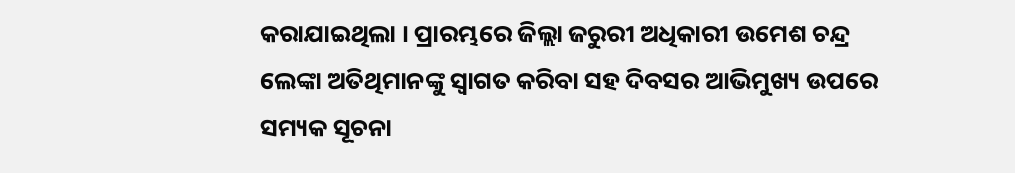କରାଯାଇଥିଲା । ପ୍ରାରମ୍ଭରେ ଜିଲ୍ଲା ଜରୁରୀ ଅଧିକାରୀ ଉମେଶ ଚନ୍ଦ୍ର ଲେଙ୍କା ଅତିଥିମାନଙ୍କୁ ସ୍ୱାଗତ କରିବା ସହ ଦିବସର ଆଭିମୁଖ୍ୟ ଉପରେ ସମ୍ୟକ ସୂଚନା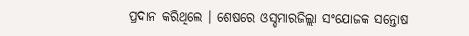ପ୍ରଦାନ କରିଥିଲେ । ଶେଷରେ ଓସ୍ଡମାରଜିଲ୍ଲା ସଂଯୋଜକ ସନ୍ତୋଷ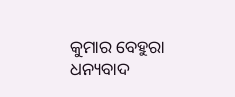କୁମାର ବେହୁରା ଧନ୍ୟବାଦ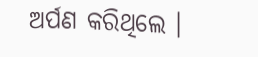ଅର୍ପଣ କରିଥିଲେ ।